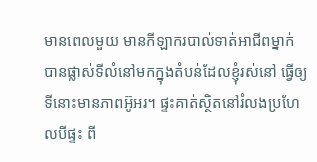មានពេលមួយ មានកីឡាករបាល់ទាត់អាជីពម្នាក់ បានផ្លាស់ទីលំនៅមកក្នុងតំបន់ដែលខ្ញុំរស់នៅ ធ្វើឲ្យទីនោះមានភាពអ៊ូអរ។ ផ្ទះគាត់ស្ថិតនៅរំលងប្រហែលបីផ្ទះ ពី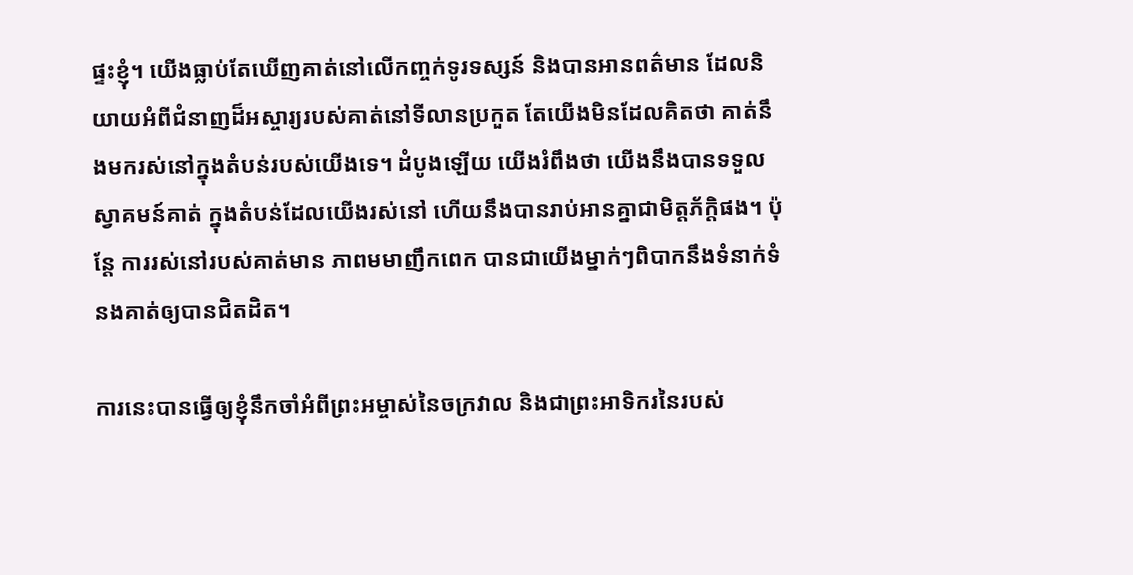ផ្ទះខ្ញុំ។ យើងធ្លាប់តែឃើញគាត់នៅលើកញ្ចក់ទូរទស្សន៍ និងបានអានពត៌មាន ដែលនិយាយអំពីជំនាញដ៏អស្ចារ្យរបស់គាត់នៅទីលានប្រកួត តែយើងមិនដែលគិតថា គាត់នឹងមករស់នៅក្នុងតំបន់របស់យើងទេ។ ដំបូងឡើយ យើងរំពឹងថា យើងនឹងបានទទួលស្វាគមន៍គាត់ ក្នុងតំបន់ដែលយើងរស់នៅ ហើយនឹងបានរាប់អានគ្នាជាមិត្តភ័ក្តិផង។ ប៉ុន្តែ ការរស់នៅរបស់គាត់មាន ភាពមមាញឹកពេក បានជាយើងម្នាក់ៗពិបាកនឹងទំនាក់ទំនងគាត់ឲ្យបានជិតដិត។

ការនេះបានធ្វើឲ្យខ្ញុំនឹកចាំអំពីព្រះអម្ចាស់នៃចក្រវាល និងជាព្រះអាទិករនៃរបស់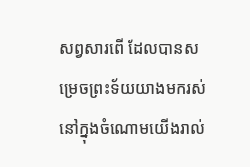សព្វសារពើ ដែលបានសម្រេចព្រះទ័យយាងមករស់នៅក្នុងចំណោមយើងរាល់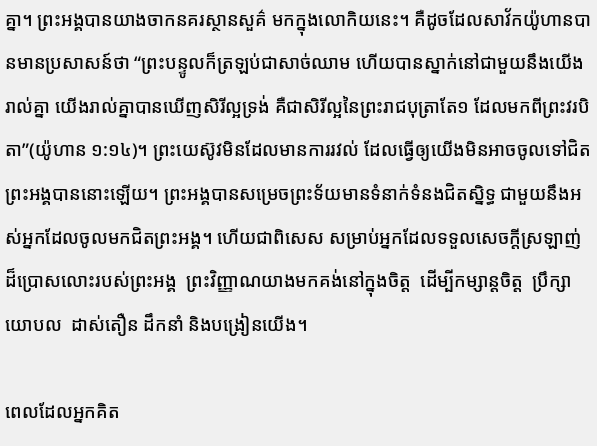គ្នា។ ព្រះអង្គបានយាងចាកនគរស្ថានសួគ៌ មកក្នុងលោកិយនេះ។ គឺដូចដែលសាវ័កយ៉ូហានបានមានប្រសាសន៍ថា “ព្រះបន្ទូលក៏ត្រឡប់ជាសាច់ឈាម ហើយបានស្នាក់នៅជាមួយនឹងយើងរាល់គ្នា យើងរាល់គ្នាបានឃើញសិរីល្អទ្រង់ គឺជាសិរីល្អនៃព្រះរាជបុត្រាតែ១ ដែលមកពីព្រះវរបិតា”(យ៉ូហាន ១:១៤)។ ព្រះយេស៊ូវមិនដែលមានការរវល់ ដែលធ្វើឲ្យយើងមិនអាចចូលទៅជិតព្រះអង្គបាននោះឡើយ។ ព្រះអង្គបានសម្រេចព្រះទ័យមានទំនាក់ទំនងជិតស្និទ្ធ ជាមួយនឹងអស់អ្នកដែលចូលមកជិតព្រះអង្គ។ ហើយជាពិសេស សម្រាប់អ្នកដែលទទួលសេចក្តីស្រឡាញ់ ដ៏ប្រោសលោះរបស់ព្រះអង្គ  ព្រះវិញ្ញាណយាងមកគង់នៅក្នុងចិត្ត  ដើម្បីកម្សាន្តចិត្ត  ប្រឹក្សាយោបល  ដាស់តឿន ដឹកនាំ និងបង្រៀនយើង។

ពេលដែលអ្នកគិត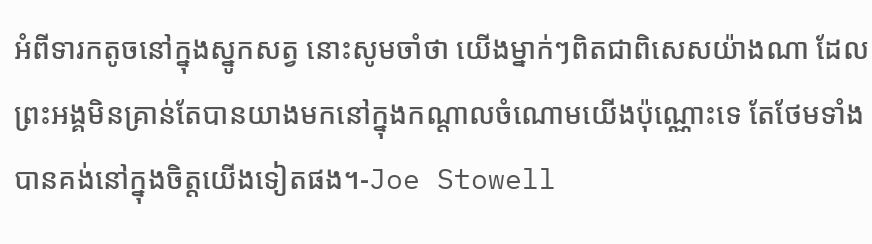អំពីទារកតូចនៅក្នុងស្នូកសត្វ នោះសូមចាំថា យើងម្នាក់ៗពិតជាពិសេសយ៉ាងណា ដែលព្រះអង្គមិនគ្រាន់តែបានយាងមកនៅក្នុងកណ្តាលចំណោមយើងប៉ុណ្ណោះទេ តែថែមទាំងបានគង់នៅក្នុងចិត្តយើងទៀតផង។-Joe Stowell